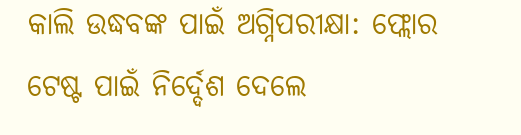କାଲି ଉଦ୍ଧବଙ୍କ ପାଇଁ ଅଗ୍ନିପରୀକ୍ଷା: ଫ୍ଲୋର ଟେଷ୍ଟ ପାଇଁ ନିର୍ଦ୍ଦେଶ ଦେଲେ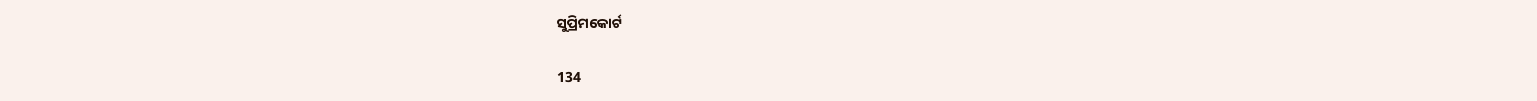ସୁପ୍ରିମକୋର୍ଟ

134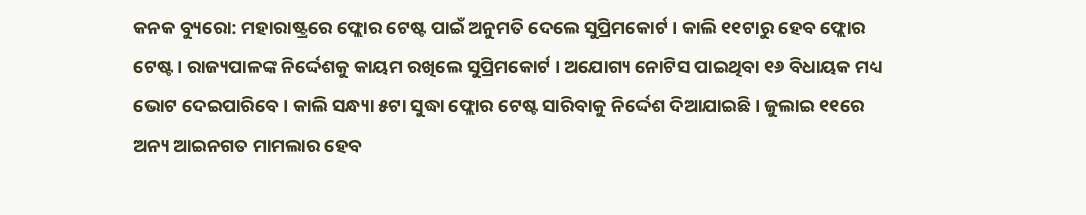କନକ ବ୍ୟୁରୋ: ମହାରାଷ୍ଟ୍ରରେ ଫ୍ଲୋର ଟେଷ୍ଟ ପାଇଁ ଅନୁମତି ଦେଲେ ସୁପ୍ରିମକୋର୍ଟ । କାଲି ୧୧ଟାରୁ ହେବ ଫ୍ଲୋର ଟେଷ୍ଟ । ରାଜ୍ୟପାଳଙ୍କ ନିର୍ଦ୍ଦେଶକୁ କାୟମ ରଖିଲେ ସୁପ୍ରିମକୋର୍ଟ । ଅଯୋଗ୍ୟ ନୋଟିସ ପାଇଥିବା ୧୬ ବିଧାୟକ ମଧ୍ୟ ଭୋଟ ଦେଇପାରିବେ । କାଲି ସନ୍ଧ୍ୟା ୫ଟା ସୁଦ୍ଧା ଫ୍ଲୋର ଟେଷ୍ଟ ସାରିବାକୁ ନିର୍ଦ୍ଦେଶ ଦିଆଯାଇଛି । ଜୁଲାଇ ୧୧ରେ ଅନ୍ୟ ଆଇନଗତ ମାମଲାର ହେବ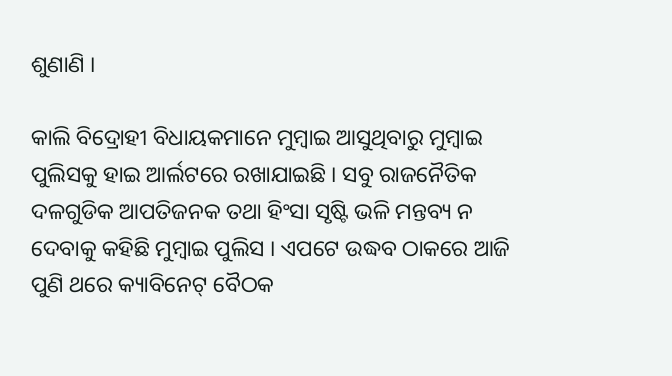ଶୁଣାଣି ।

କାଲି ବିଦ୍ରୋହୀ ବିଧାୟକମାନେ ମୁମ୍ବାଇ ଆସୁଥିବାରୁ ମୁମ୍ବାଇ ପୁଲିସକୁ ହାଇ ଆର୍ଲଟରେ ରଖାଯାଇଛି । ସବୁ ରାଜନୈତିକ ଦଳଗୁଡିକ ଆପତିଜନକ ତଥା ହିଂସା ସୃଷ୍ଟି ଭଳି ମନ୍ତବ୍ୟ ନ ଦେବାକୁ କହିଛି ମୁମ୍ବାଇ ପୁଲିସ । ଏପଟେ ଉଦ୍ଧବ ଠାକରେ ଆଜି ପୁଣି ଥରେ କ୍ୟାବିନେଟ୍ ବୈଠକ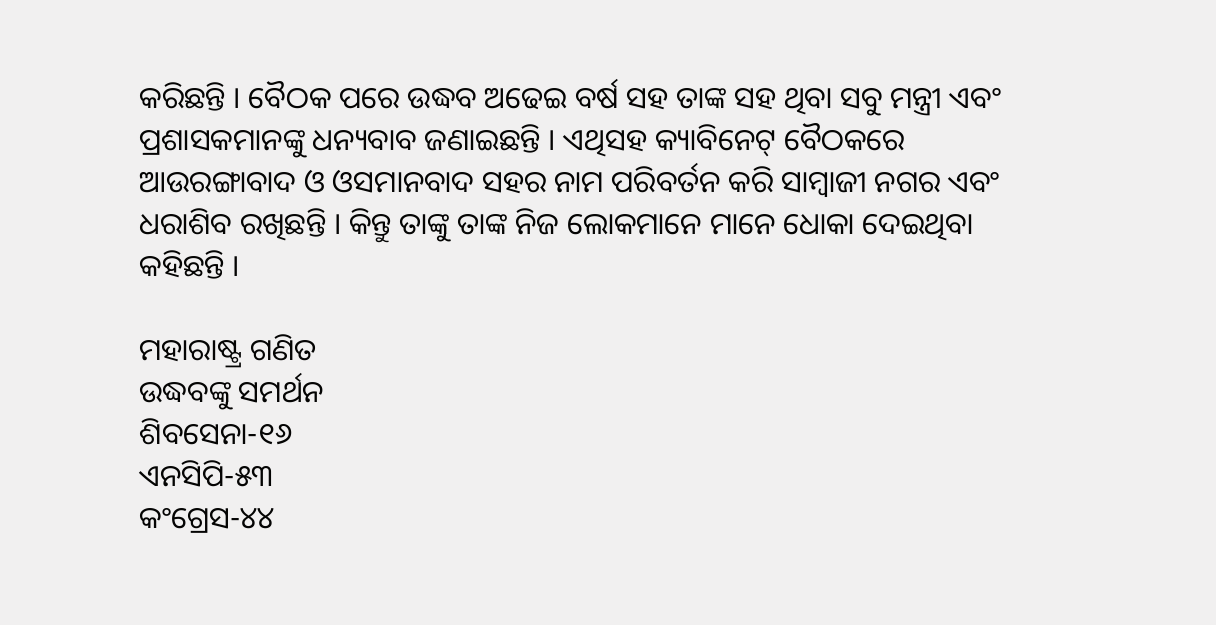କରିଛନ୍ତି । ବୈଠକ ପରେ ଉଦ୍ଧବ ଅଢେଇ ବର୍ଷ ସହ ତାଙ୍କ ସହ ଥିବା ସବୁ ମନ୍ତ୍ରୀ ଏବଂ ପ୍ରଶାସକମାନଙ୍କୁ ଧନ୍ୟବାବ ଜଣାଇଛନ୍ତି । ଏଥିସହ କ୍ୟାବିନେଟ୍ ବୈଠକରେ ଆଉରଙ୍ଗାବାଦ ଓ ଓସମାନବାଦ ସହର ନାମ ପରିବର୍ତନ କରି ସାମ୍ବାଜୀ ନଗର ଏବଂ ଧରାଶିବ ରଖିଛନ୍ତି । କିନ୍ତୁ ତାଙ୍କୁ ତାଙ୍କ ନିଜ ଲୋକମାନେ ମାନେ ଧୋକା ଦେଇଥିବା କହିଛନ୍ତି ।

ମହାରାଷ୍ଟ୍ର ଗଣିତ
ଉଦ୍ଧବଙ୍କୁ ସମର୍ଥନ
ଶିବସେନା-୧୬
ଏନସିପି-୫୩
କଂଗ୍ରେସ-୪୪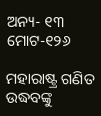ଅନ୍ୟ- ୧୩
ମୋଟ-୧୨୬

ମହାରାଷ୍ଟ୍ର ଗଣିତ
ଉଦ୍ଧବଙ୍କୁ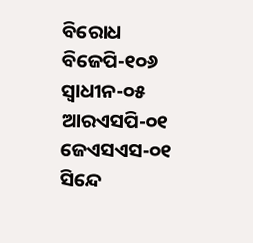ବିରୋଧ
ବିଜେପି-୧୦୬
ସ୍ୱାଧୀନ-୦୫
ଆରଏସପି-୦୧
ଜେଏସଏସ-୦୧
ସିନ୍ଦେ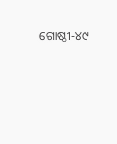ଗୋଷ୍ଠୀ-୪୯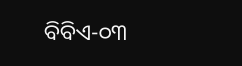ବିବିଏ-୦୩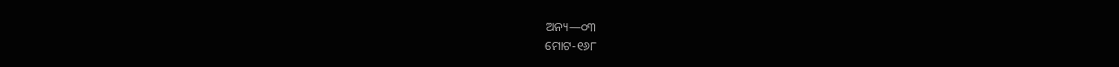ଅନ୍ୟ—୦୩
ମୋଟ-୧୬୮